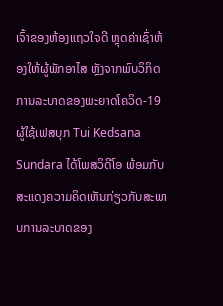ເຈົ້າຂອງຫ້ອງແຖວໃຈດີ ຫຼຸດຄ່າເຊົ່າຫ້ອງໃຫ້ຜູ້ພັກອາໄສ ຫຼັງຈາກພົບວິກິດການລະບາດຂອງພະຍາດໂຄວິດ-19
ຜູ້ໃຊ້ເຟສບຸກ Tui Kedsana Sundara ໄດ້ໂພສວິດີໂອ ພ້ອມກັບສະແດງຄວາມຄິດເຫັນກ່ຽວກັບສະພາບການລະບາດຂອງ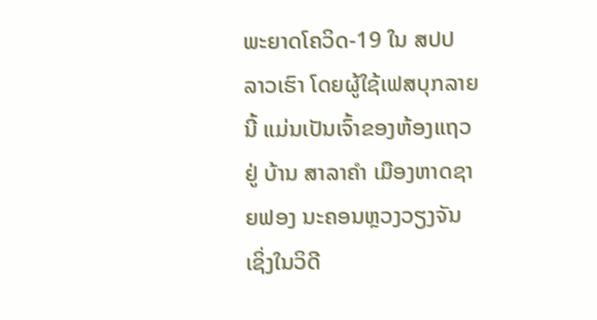ພະຍາດໂຄວິດ-19 ໃນ ສປປ ລາວເຮົາ ໂດຍຜູ້ໃຊ້ເຟສບຸກລາຍນີ້ ແມ່ນເປັນເຈົ້າຂອງຫ້ອງແຖວ ຢູ່ ບ້ານ ສາລາຄໍາ ເມືອງຫາດຊາຍຟອງ ນະຄອນຫຼວງວຽງຈັນ ເຊິ່ງໃນວິດີ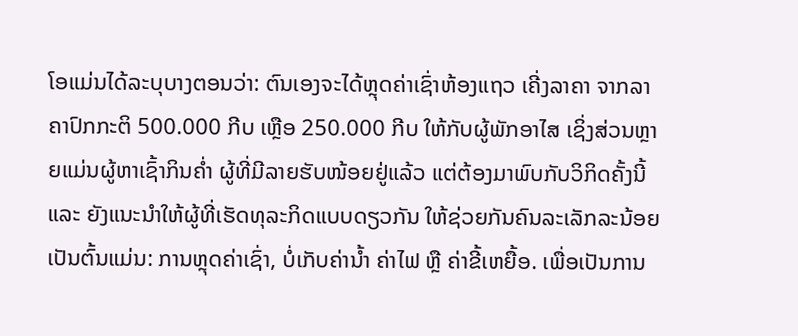ໂອແມ່ນໄດ້ລະບຸບາງຕອນວ່າ: ຕົນເອງຈະໄດ້ຫຼຸດຄ່າເຊົ່າຫ້ອງແຖວ ເຄີ່ງລາຄາ ຈາກລາຄາປົກກະຕິ 500.000 ກີບ ເຫຼືອ 250.000 ກີບ ໃຫ້ກັບຜູ້ພັກອາໄສ ເຊິ່ງສ່ວນຫຼາຍແມ່ນຜູ້ຫາເຊົ້າກິນຄໍ່າ ຜູ້ທີ່ມີລາຍຮັບໜ້ອຍຢູ່ແລ້ວ ແຕ່ຕ້ອງມາພົບກັບວິກິດຄັ້ງນີ້ ແລະ ຍັງແນະນຳໃຫ້ຜູ້ທີ່ເຮັດທຸລະກິດແບບດຽວກັນ ໃຫ້ຊ່ວຍກັນຄົນລະເລັກລະນ້ອຍ ເປັນຕົ້ນແມ່ນ: ການຫຼຸດຄ່າເຊົ່າ, ບໍ່ເກັບຄ່ານໍ້າ ຄ່າໄຟ ຫຼື ຄ່າຂີ້ເຫຍື້ອ. ເພື່ອເປັນການ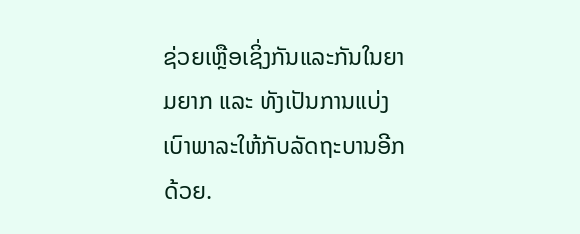ຊ່ວຍເຫຼືອເຊິ່ງກັນແລະກັນໃນຍາມຍາກ ແລະ ທັງເປັນການແບ່ງເບົາພາລະໃຫ້ກັບລັດຖະບານອີກດ້ວຍ.